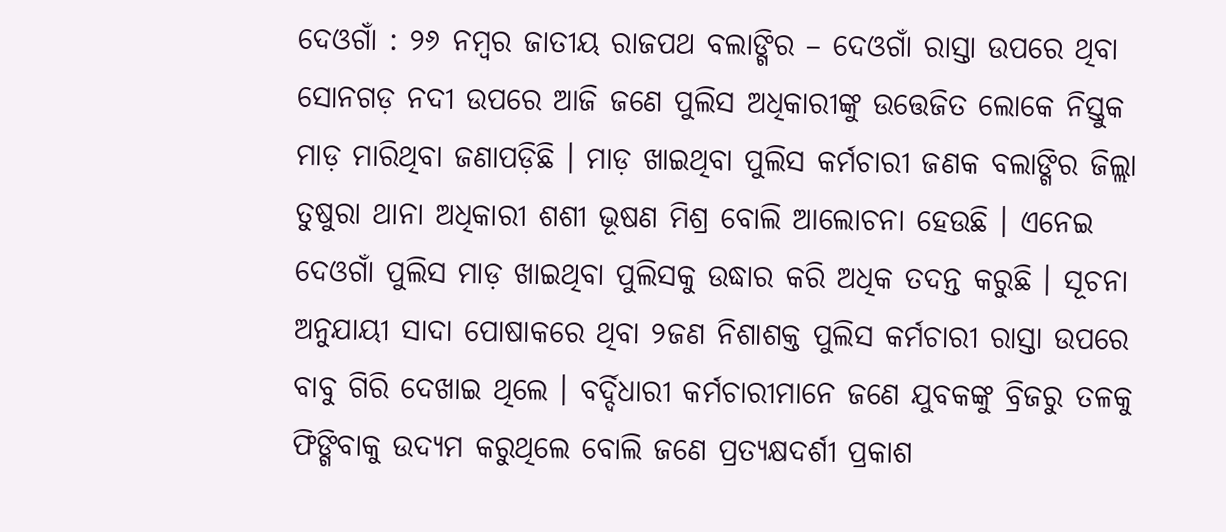ଦେଓଗାଁ : ୨୬ ନମ୍ବର ଜାତୀୟ ରାଜପଥ ବଲାଙ୍ଗିର – ଦେଓଗାଁ ରାସ୍ତା ଉପରେ ଥିବା ସୋନଗଡ଼ ନଦୀ ଉପରେ ଆଜି ଜଣେ ପୁଲିସ ଅଧିକାରୀଙ୍କୁ ଉତ୍ତେଜିତ ଲୋକେ ନିସ୍ତୁକ ମାଡ଼ ମାରିଥିବା ଜଣାପଡ଼ିଛି । ମାଡ଼ ଖାଇଥିବା ପୁଲିସ କର୍ମଚାରୀ ଜଣକ ବଲାଙ୍ଗିର ଜିଲ୍ଲା ତୁଷୁରା ଥାନା ଅଧିକାରୀ ଶଶୀ ଭୂଷଣ ମିଶ୍ର ବୋଲି ଆଲୋଚନା ହେଉଛି । ଏନେଇ ଦେଓଗାଁ ପୁଲିସ ମାଡ଼ ଖାଇଥିବା ପୁଲିସକୁ ଉଦ୍ଧାର କରି ଅଧିକ ତଦନ୍ତ କରୁଛି । ସୂଚନା ଅନୁଯାୟୀ ସାଦା ପୋଷାକରେ ଥିବା ୨ଜଣ ନିଶାଶକ୍ତ ପୁଲିସ କର୍ମଚାରୀ ରାସ୍ତା ଉପରେ ବାବୁ ଗିରି ଦେଖାଇ ଥିଲେ । ବର୍ଦ୍ଦିଧାରୀ କର୍ମଚାରୀମାନେ ଜଣେ ଯୁବକଙ୍କୁ ବ୍ରିଜରୁ ତଳକୁ ଫିଙ୍ଗିବାକୁ ଉଦ୍ୟମ କରୁଥିଲେ ବୋଲି ଜଣେ ପ୍ରତ୍ୟକ୍ଷଦର୍ଶୀ ପ୍ରକାଶ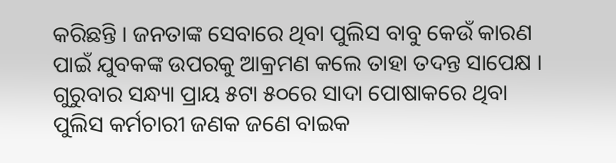କରିଛନ୍ତି । ଜନତାଙ୍କ ସେବାରେ ଥିବା ପୁଲିସ ବାବୁ କେଉଁ କାରଣ ପାଇଁ ଯୁବକଙ୍କ ଉପରକୁ ଆକ୍ରମଣ କଲେ ତାହା ତଦନ୍ତ ସାପେକ୍ଷ । ଗୁରୁବାର ସନ୍ଧ୍ୟା ପ୍ରାୟ ୫ଟା ୫୦ରେ ସାଦା ପୋଷାକରେ ଥିବା ପୁଲିସ କର୍ମଚାରୀ ଜଣକ ଜଣେ ବାଇକ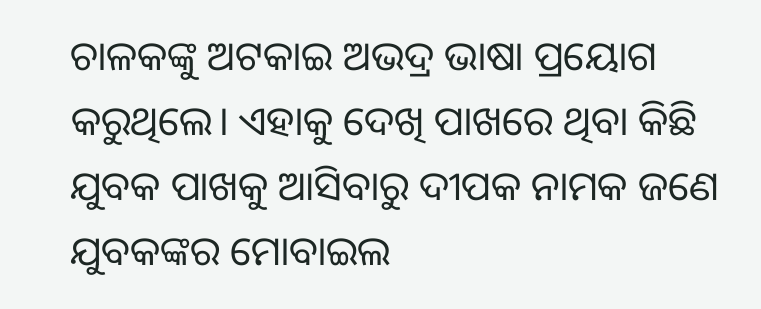ଚାଳକଙ୍କୁ ଅଟକାଇ ଅଭଦ୍ର ଭାଷା ପ୍ରୟୋଗ କରୁଥିଲେ। ଏହାକୁ ଦେଖି ପାଖରେ ଥିବା କିଛି ଯୁବକ ପାଖକୁ ଆସିବାରୁ ଦୀପକ ନାମକ ଜଣେ ଯୁବକଙ୍କର ମୋବାଇଲ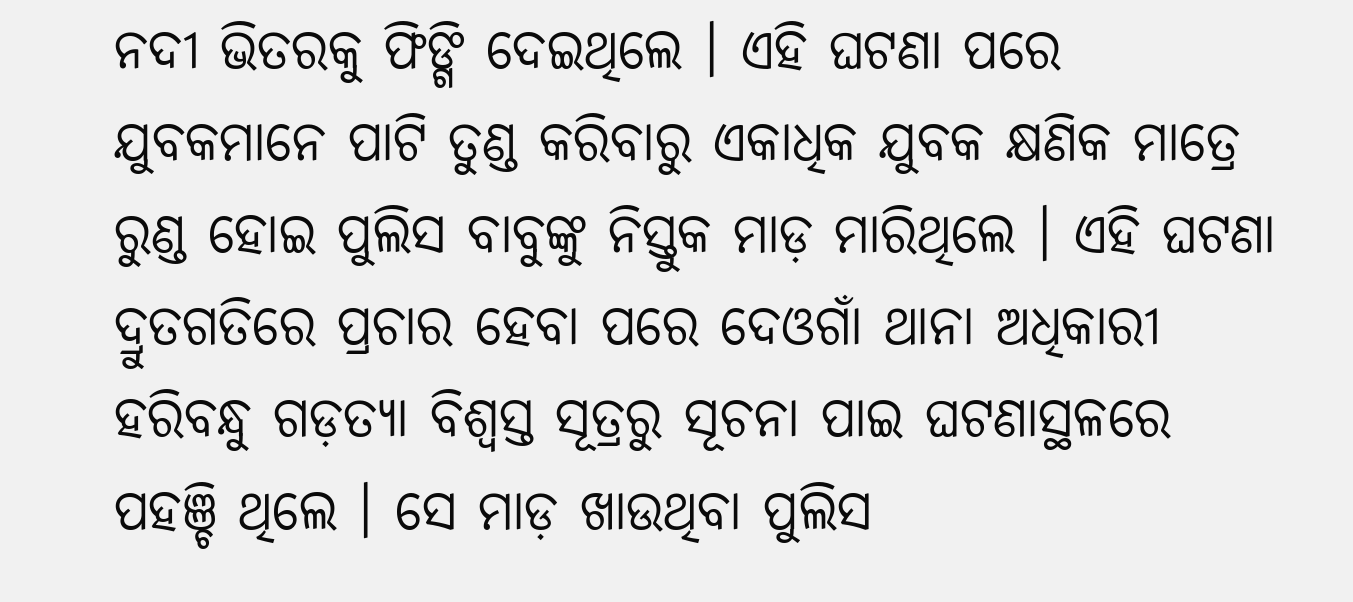ନଦୀ ଭିତରକୁ ଫିଙ୍ଗି ଦେଇଥିଲେ । ଏହି ଘଟଣା ପରେ ଯୁବକମାନେ ପାଟି ତୁଣ୍ଡ କରିବାରୁ ଏକାଧିକ ଯୁବକ କ୍ଷଣିକ ମାତ୍ରେ ରୁଣ୍ଡ ହୋଇ ପୁଲିସ ବାବୁଙ୍କୁ ନିସ୍ତୁକ ମାଡ଼ ମାରିଥିଲେ । ଏହି ଘଟଣା ଦ୍ରୁତଗତିରେ ପ୍ରଚାର ହେବା ପରେ ଦେଓଗାଁ ଥାନା ଅଧିକାରୀ ହରିବନ୍ଧୁ ଗଡ଼ତ୍ୟା ବିଶ୍ୱସ୍ତ ସୂତ୍ରରୁ ସୂଚନା ପାଇ ଘଟଣାସ୍ଥଳରେ ପହଞ୍ଚି ଥିଲେ । ସେ ମାଡ଼ ଖାଉଥିବା ପୁଲିସ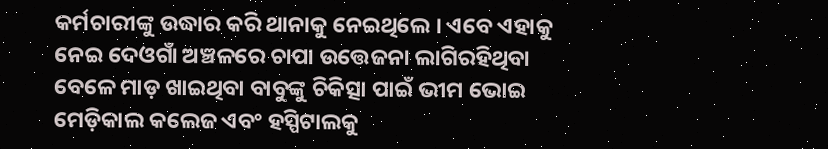କର୍ମଚାରୀଙ୍କୁ ଉଦ୍ଧାର କରି ଥାନାକୁ ନେଇଥିଲେ । ଏବେ ଏହାକୁ ନେଇ ଦେଓଗାଁ ଅଞ୍ଚଳରେ ଚାପା ଉତ୍ତେଜନା ଲାଗିରହିଥିବା ବେଳେ ମାଡ଼ ଖାଇଥିବା ବାବୁଙ୍କୁ ଚିକିତ୍ସା ପାଇଁ ଭୀମ ଭୋଇ ମେଡ଼ିକାଲ କଲେଜ ଏବଂ ହସ୍ପିଟାଲକୁ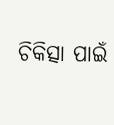ଚିକିତ୍ସା ପାଇଁ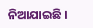ନିଆଯାଇଛି ।